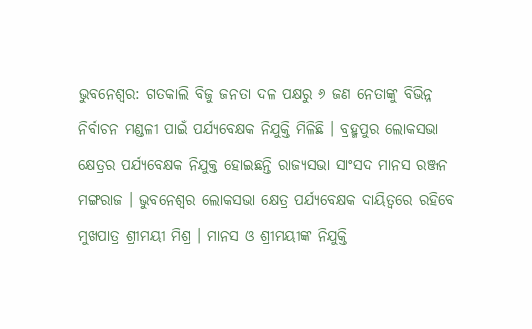ଭୁବନେଶ୍ବର: ଗତକାଲି ବିଜୁ ଜନତା ଦଳ ପକ୍ଷରୁ ୬ ଜଣ ନେତାଙ୍କୁ ବିଭିନ୍ନ ନିର୍ବାଚନ ମଣ୍ଡଳୀ ପାଇଁ ପର୍ଯ୍ୟବେକ୍ଷକ ନିଯୁକ୍ତି ମିଳିଛି । ବ୍ରହ୍ମପୁର ଲୋକସଭା କ୍ଷେତ୍ରର ପର୍ଯ୍ୟବେକ୍ଷକ ନିଯୁକ୍ତ ହୋଇଛନ୍ତି ରାଜ୍ୟସଭା ସାଂସଦ ମାନସ ରଞ୍ଜନ ମଙ୍ଗରାଜ । ଭୁବନେଶ୍ବର ଲୋକସଭା କ୍ଷେତ୍ର ପର୍ଯ୍ୟବେକ୍ଷକ ଦାୟିତ୍ବରେ ରହିବେ ମୁଖପାତ୍ର ଶ୍ରୀମୟୀ ମିଶ୍ର । ମାନସ ଓ ଶ୍ରୀମୟୀଙ୍କ ନିଯୁକ୍ତି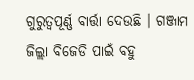ଗୁରୁତ୍ବପୂର୍ଣ୍ଣ ବାର୍ତ୍ତା ଦେଉଛି । ଗଞ୍ଜାମ ଜିଲ୍ଲା ବିଜେଡି ପାଇଁ ବହୁ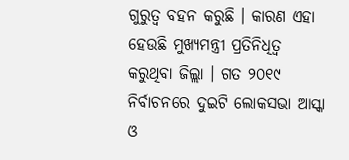ଗୁରୁତ୍ବ ବହନ କରୁଛି । କାରଣ ଏହା ହେଉଛି ମୁଖ୍ୟମନ୍ତ୍ରୀ ପ୍ରତିନିଧିତ୍ଵ କରୁଥିବା ଜିଲ୍ଲା । ଗତ ୨୦୧୯ ନିର୍ବାଚନରେ ଦୁଇଟି ଲୋକସଭା ଆସ୍କା ଓ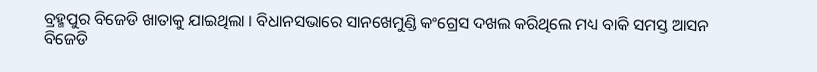ବ୍ରହ୍ମପୁର ବିଜେଡି ଖାତାକୁ ଯାଇଥିଲା । ବିଧାନସଭାରେ ସାନଖେମୁଣ୍ଡି କଂଗ୍ରେସ ଦଖଲ କରିଥିଲେ ମଧ୍ୟ ବାକି ସମସ୍ତ ଆସନ ବିଜେଡି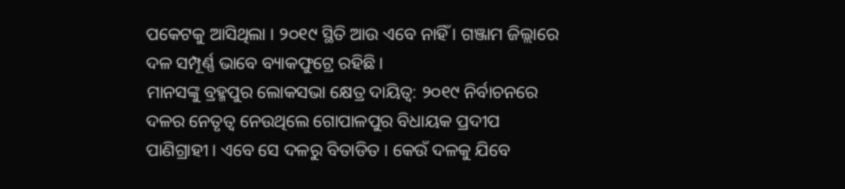ପକେଟକୁ ଆସିଥିଲା । ୨୦୧୯ ସ୍ଥିତି ଆଉ ଏବେ ନାହିଁ । ଗଞ୍ଜାମ ଜିଲ୍ଲାରେ ଦଳ ସମ୍ପୂର୍ଣ୍ଣ ଭାବେ ବ୍ୟାକଫୁଟ୍ରେ ରହିଛି ।
ମାନସଙ୍କୁ ବ୍ରହ୍ମପୁର ଲୋକସଭା କ୍ଷେତ୍ର ଦାୟିତ୍ବ: ୨୦୧୯ ନିର୍ବାଚନରେ ଦଳର ନେତୃତ୍ବ ନେଉଥିଲେ ଗୋପାଳପୁର ବିଧାୟକ ପ୍ରଦୀପ ପାଣିଗ୍ରାହୀ । ଏବେ ସେ ଦଳରୁ ବିତାଡିତ । କେଉଁ ଦଳକୁ ଯିବେ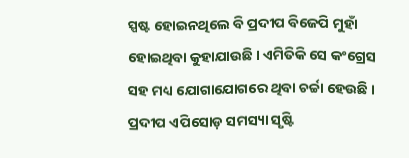ସ୍ପଷ୍ଟ ହୋଇନଥିଲେ ବି ପ୍ରଦୀପ ବିଜେପି ମୁହାଁ ହୋଇଥିବା କୁହାଯାଉଛି । ଏମିତିକି ସେ କଂଗ୍ରେସ ସହ ମଧ୍ୟ ଯୋଗାଯୋଗରେ ଥିବା ଚର୍ଚ୍ଚା ହେଉଛି । ପ୍ରଦୀପ ଏପିସୋଡ଼ ସମସ୍ୟା ସୃଷ୍ଟି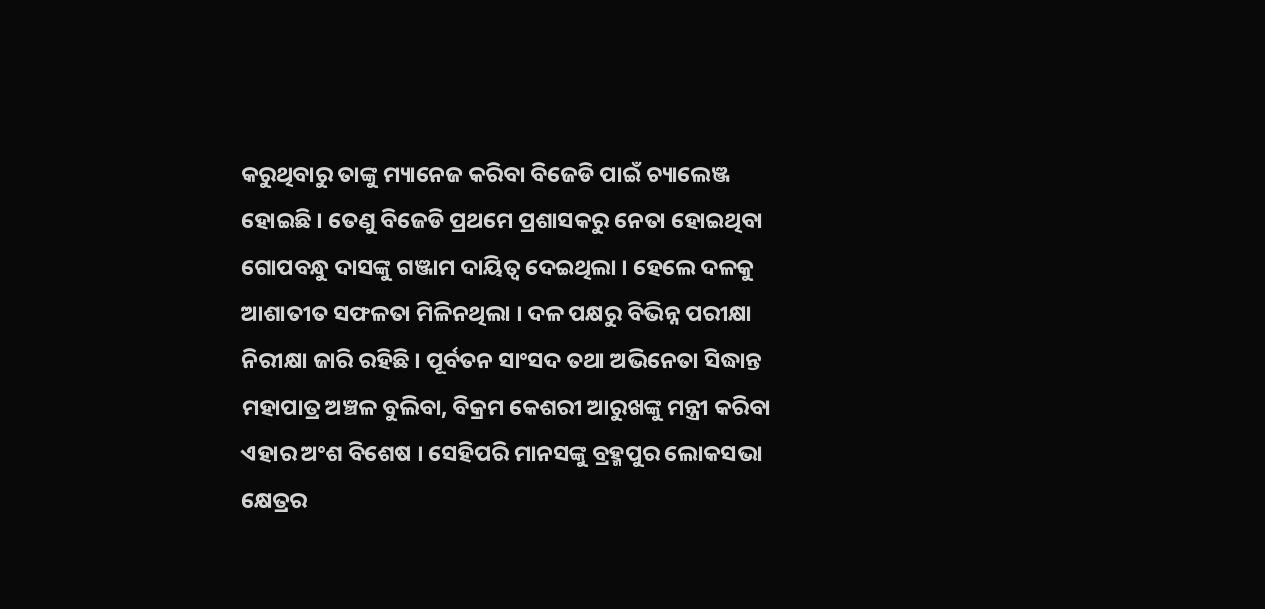କରୁଥିବାରୁ ତାଙ୍କୁ ମ୍ୟାନେଜ କରିବା ବିଜେଡି ପାଇଁ ଚ୍ୟାଲେଞ୍ଜ ହୋଇଛି । ତେଣୁ ବିଜେଡି ପ୍ରଥମେ ପ୍ରଶାସକରୁ ନେତା ହୋଇଥିବା ଗୋପବନ୍ଧୁ ଦାସଙ୍କୁ ଗଞ୍ଜାମ ଦାୟିତ୍ବ ଦେଇଥିଲା । ହେଲେ ଦଳକୁ ଆଶାତୀତ ସଫଳତା ମିଳିନଥିଲା । ଦଳ ପକ୍ଷରୁ ବିଭିନ୍ନ ପରୀକ୍ଷା ନିରୀକ୍ଷା ଜାରି ରହିଛି । ପୂର୍ବତନ ସାଂସଦ ତଥା ଅଭିନେତା ସିଦ୍ଧାନ୍ତ ମହାପାତ୍ର ଅଞ୍ଚଳ ବୁଲିବା, ବିକ୍ରମ କେଶରୀ ଆରୁଖଙ୍କୁ ମନ୍ତ୍ରୀ କରିବା ଏହାର ଅଂଶ ବିଶେଷ । ସେହିପରି ମାନସଙ୍କୁ ବ୍ରହ୍ମପୁର ଲୋକସଭା କ୍ଷେତ୍ରର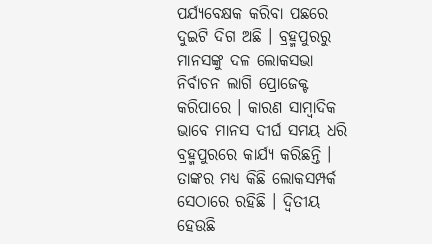ପର୍ଯ୍ୟବେକ୍ଷକ କରିବା ପଛରେ ଦୁଇଟି ଦିଗ ଅଛି । ବ୍ରହ୍ମପୁରରୁ ମାନସଙ୍କୁ ଦଳ ଲୋକସଭା ନିର୍ବାଚନ ଲାଗି ପ୍ରୋଜେକ୍ଟ କରିପାରେ । କାରଣ ସାମ୍ବାଦିକ ଭାବେ ମାନସ ଦୀର୍ଘ ସମୟ ଧରି ବ୍ରହ୍ମପୁରରେ କାର୍ଯ୍ୟ କରିଛନ୍ତି । ତାଙ୍କର ମଧ୍ୟ କିଛି ଲୋକସମ୍ପର୍କ ସେଠାରେ ରହିଛି । ଦ୍ବିତୀୟ ହେଉଛି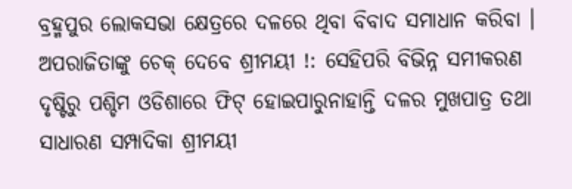ବ୍ରହ୍ମପୁର ଲୋକସଭା କ୍ଷେତ୍ରରେ ଦଳରେ ଥିବା ବିବାଦ ସମାଧାନ କରିବା ।
ଅପରାଜିତାଙ୍କୁ ଚେକ୍ ଦେବେ ଶ୍ରୀମୟୀ !: ସେହିପରି ବିଭିନ୍ନ ସମୀକରଣ ଦୃଷ୍ଟିରୁ ପଶ୍ଚିମ ଓଡିଶାରେ ଫିଟ୍ ହୋଇପାରୁନାହାନ୍ତି ଦଳର ମୁଖପାତ୍ର ତଥା ସାଧାରଣ ସମ୍ପାଦିକା ଶ୍ରୀମୟୀ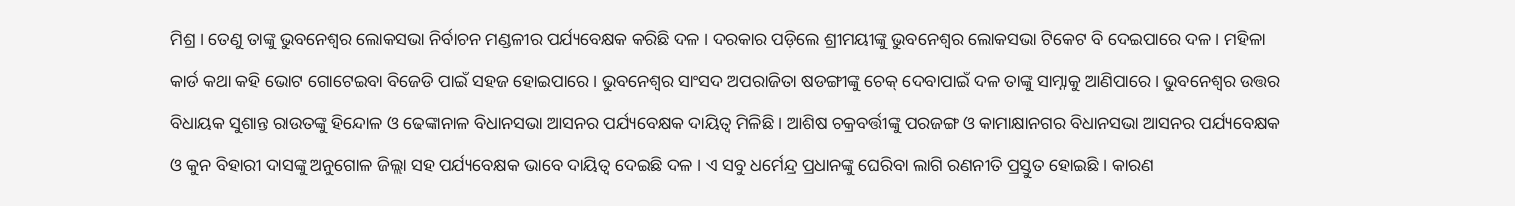ମିଶ୍ର । ତେଣୁ ତାଙ୍କୁ ଭୁବନେଶ୍ବର ଲୋକସଭା ନିର୍ବାଚନ ମଣ୍ଡଳୀର ପର୍ଯ୍ୟବେକ୍ଷକ କରିଛି ଦଳ । ଦରକାର ପଡ଼ିଲେ ଶ୍ରୀମୟୀଙ୍କୁ ଭୁବନେଶ୍ବର ଲୋକସଭା ଟିକେଟ ବି ଦେଇପାରେ ଦଳ । ମହିଳା କାର୍ଡ କଥା କହି ଭୋଟ ଗୋଟେଇବା ବିଜେଡି ପାଇଁ ସହଜ ହୋଇପାରେ । ଭୁବନେଶ୍ବର ସାଂସଦ ଅପରାଜିତା ଷଡଙ୍ଗୀଙ୍କୁ ଚେକ୍ ଦେବାପାଇଁ ଦଳ ତାଙ୍କୁ ସାମ୍ନାକୁ ଆଣିପାରେ । ଭୁବନେଶ୍ବର ଉତ୍ତର ବିଧାୟକ ସୁଶାନ୍ତ ରାଉତଙ୍କୁ ହିନ୍ଦୋଳ ଓ ଢେଙ୍କାନାଳ ବିଧାନସଭା ଆସନର ପର୍ଯ୍ୟବେକ୍ଷକ ଦାୟିତ୍ବ ମିଳିଛି । ଆଶିଷ ଚକ୍ରବର୍ତ୍ତୀଙ୍କୁ ପରଜଙ୍ଗ ଓ କାମାକ୍ଷାନଗର ବିଧାନସଭା ଆସନର ପର୍ଯ୍ୟବେକ୍ଷକ ଓ କୁନ ବିହାରୀ ଦାସଙ୍କୁ ଅନୁଗୋଳ ଜିଲ୍ଲା ସହ ପର୍ଯ୍ୟବେକ୍ଷକ ଭାବେ ଦାୟିତ୍ବ ଦେଇଛି ଦଳ । ଏ ସବୁ ଧର୍ମେନ୍ଦ୍ର ପ୍ରଧାନଙ୍କୁ ଘେରିବା ଲାଗି ରଣନୀତି ପ୍ରସ୍ତୁତ ହୋଇଛି । କାରଣ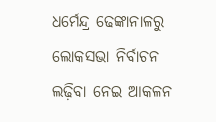ଧର୍ମେନ୍ଦ୍ର ଢେଙ୍କାନାଳରୁ ଲୋକସଭା ନିର୍ବାଚନ ଲଢ଼ିବା ନେଇ ଆକଳନ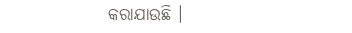କରାଯାଉଛି ।